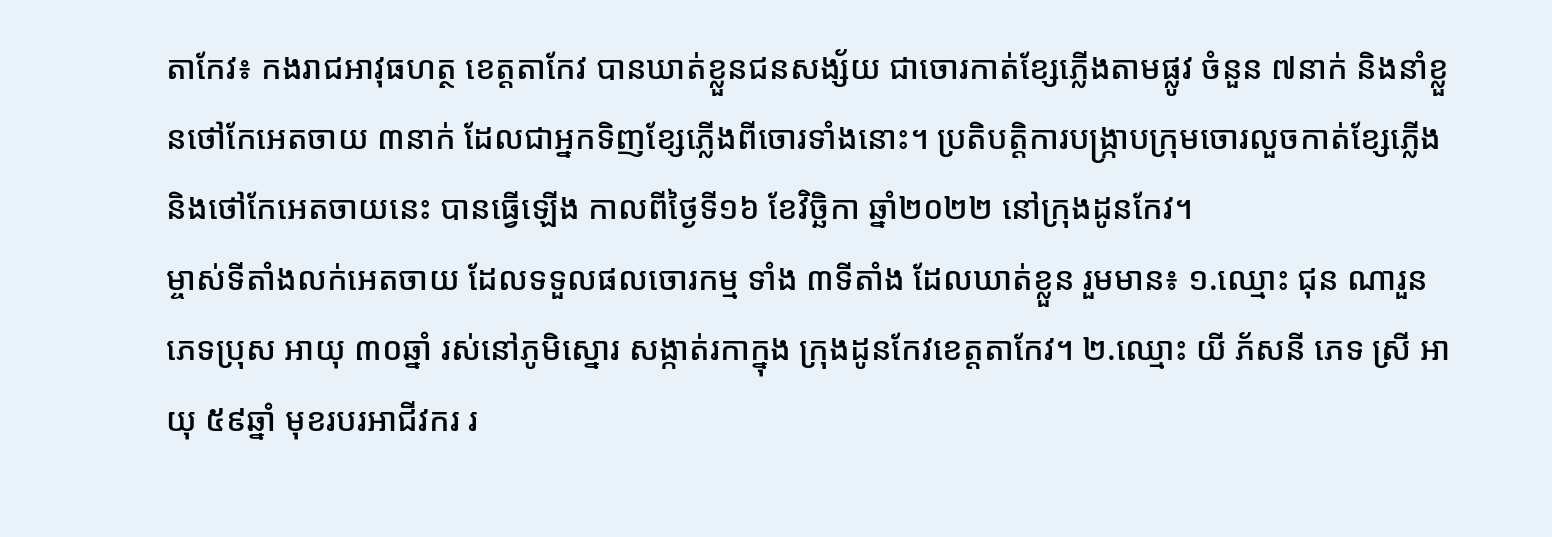តាកែវ៖ កងរាជអាវុធហត្ថ ខេត្តតាកែវ បានឃាត់ខ្លួនជនសង្ស័យ ជាចោរកាត់ខ្សែភ្លើងតាមផ្លូវ ចំនួន ៧នាក់ និងនាំខ្លួនថៅកែអេតចាយ ៣នាក់ ដែលជាអ្នកទិញខ្សែភ្លើងពីចោរទាំងនោះ។ ប្រតិបត្តិការបង្ក្រាបក្រុមចោរលួចកាត់ខ្សែភ្លើង និងថៅកែអេតចាយនេះ បានធ្វើឡើង កាលពីថ្ងៃទី១៦ ខែវិច្ឆិកា ឆ្នាំ២០២២ នៅក្រុងដូនកែវ។
ម្ចាស់ទីតាំងលក់អេតចាយ ដែលទទួលផលចោរកម្ម ទាំង ៣ទីតាំង ដែលឃាត់ខ្លួន រួមមាន៖ ១.ឈ្មោះ ជុន ណារួន ភេទប្រុស អាយុ ៣០ឆ្នាំ រស់នៅភូមិស្នោរ សង្កាត់រកាក្នុង ក្រុងដូនកែវខេត្តតាកែវ។ ២.ឈ្មោះ យី ភ័សនី ភេទ ស្រី អាយុ ៥៩ឆ្នាំ មុខរបរអាជីវករ រ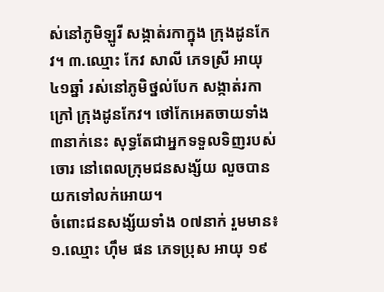ស់នៅភូមិឡូរី សង្កាត់រកាក្នុង ក្រុងដូនកែវ។ ៣.ឈ្មោះ កែវ សាលី ភេទស្រី អាយុ ៤១ឆ្នាំ រស់នៅភូមិថ្នល់បែក សង្កាត់រកាក្រៅ ក្រុងដូនកែវ។ ថៅកែអេតចាយទាំង ៣នាក់នេះ សុទ្ធតែជាអ្នកទទួលទិញរបស់ចោរ នៅពេលក្រុមជនសង្ស័យ លួចបាន យកទៅលក់អោយ។
ចំពោះជនសង្ស័យទាំង ០៧នាក់ រួមមាន៖ ១.ឈ្មោះ ហ៊ឹម ផន ភេទប្រុស អាយុ ១៩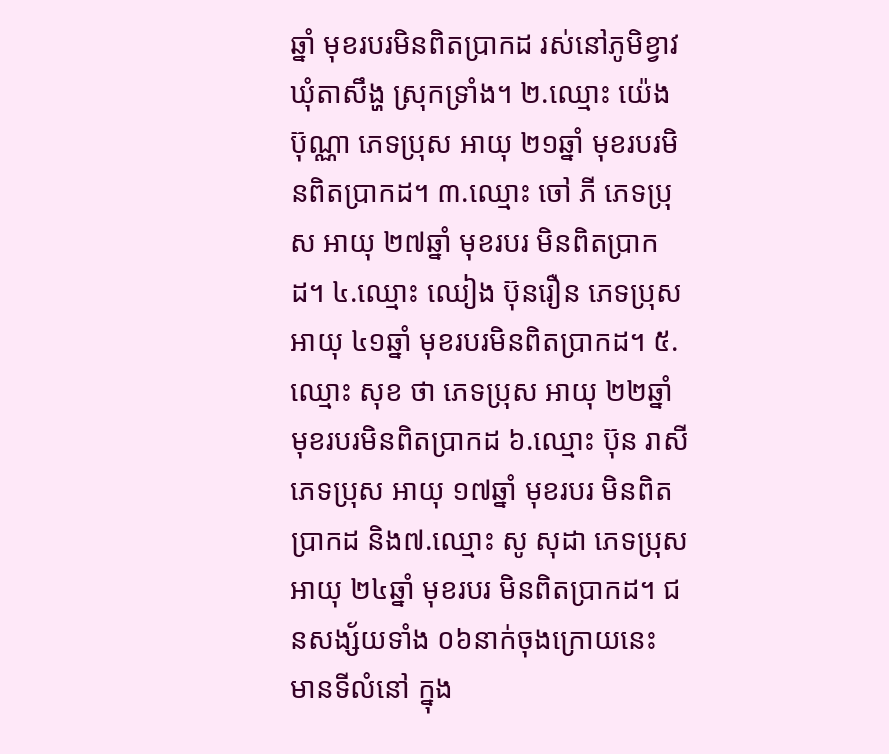ឆ្នាំ មុខរបរមិនពិតប្រាកដ រស់នៅភូមិខ្វាវ ឃុំតាសឹង្ហ ស្រុកទ្រាំង។ ២.ឈ្មោះ យ៉េង ប៊ុណ្ណា ភេទប្រុស អាយុ ២១ឆ្នាំ មុខរបរមិនពិតប្រាកដ។ ៣.ឈ្មោះ ចៅ ភី ភេទប្រុស អាយុ ២៧ឆ្នាំ មុខរបរ មិនពិតប្រាកដ។ ៤.ឈ្មោះ ឈៀង ប៊ុនរឿន ភេទប្រុស អាយុ ៤១ឆ្នាំ មុខរបរមិនពិតប្រាកដ។ ៥.ឈ្មោះ សុខ ថា ភេទប្រុស អាយុ ២២ឆ្នាំ មុខរបរមិនពិតប្រាកដ ៦.ឈ្មោះ ប៊ុន រាសី ភេទប្រុស អាយុ ១៧ឆ្នាំ មុខរបរ មិនពិតប្រាកដ និង៧.ឈ្មោះ សូ សុដា ភេទប្រុស អាយុ ២៤ឆ្នាំ មុខរបរ មិនពិតប្រាកដ។ ជនសង្ស័យទាំង ០៦នាក់ចុងក្រោយនេះ មានទីលំនៅ ក្នុង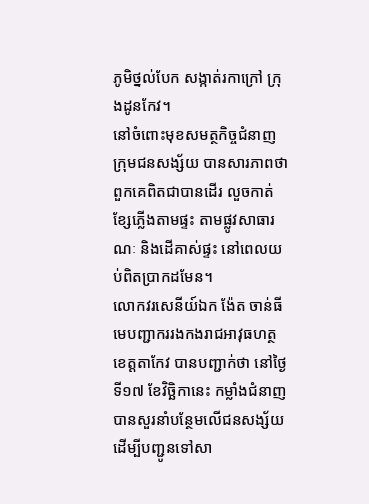ភូមិថ្នល់បែក សង្កាត់រកាក្រៅ ក្រុងដូនកែវ។
នៅចំពោះមុខសមត្ថកិច្ចជំនាញ ក្រុមជនសង្ស័យ បានសារភាពថា ពួកគេពិតជាបានដើរ លួចកាត់ខ្សែភ្លើងតាមផ្ទះ តាមផ្លូវសាធារណៈ និងដើគាស់ផ្ទះ នៅពេលយប់ពិតប្រាកដមែន។
លោកវរសេនីយ៍ឯក ង៉ែត ចាន់ធី មេបញ្ជាកររងកងរាជអាវុធហត្ថខេត្តតាកែវ បានបញ្ជាក់ថា នៅថ្ងៃទី១៧ ខែវិច្ឆិកានេះ កម្លាំងជំនាញ បានសួរនាំបន្ថែមលើជនសង្ស័យ ដើម្បីបញ្ជូនទៅសា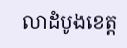លាដំបូងខេត្ត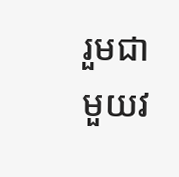រួមជាមួយវ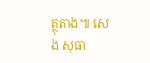ត្ថុតាង៕ សេង សុធា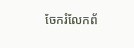ចែករំលែកព័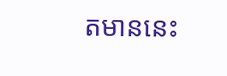តមាននេះ